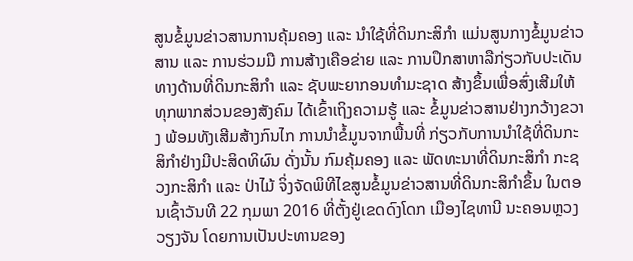ສູນຂໍ້ມູນຂ່າວສານການຄຸ້ມຄອງ ແລະ ນໍາໃຊ້ທີ່ດິນກະສິກໍາ ແມ່ນສູນກາງຂໍ້ມູນຂ່າວສານ ແລະ ການຮ່ວມມື ການສ້າງເຄືອຂ່າຍ ແລະ ການປຶກສາຫາລືກ່ຽວກັບປະເດັນທາງດ້ານທີ່ດິນກະສິກໍາ ແລະ ຊັບພະຍາກອນທໍາມະຊາດ ສ້າງຂຶ້ນເພື່ອສົ່ງເສີມໃຫ້ທຸກພາກສ່ວນຂອງສັງຄົມ ໄດ້ເຂົ້າເຖິງຄວາມຮູ້ ແລະ ຂໍ້ມູນຂ່າວສານຢ່າງກວ້າງຂວາງ ພ້ອມທັງເສີມສ້າງກົນໄກ ການນໍາຂໍ້ມູນຈາກພື້ນທີ່ ກ່ຽວກັບການນໍາໃຊ້ທີ່ດິນກະສິກໍາຢ່າງມີປະສິດທິຜົນ ດັ່ງນັ້ນ ກົມຄຸ້ມຄອງ ແລະ ພັດທະນາທີ່ດິນກະສິກໍາ ກະຊວງກະສິກໍາ ແລະ ປ່າໄມ້ ຈິ່ງຈັດພິທີໄຂສູນຂໍ້ມູນຂ່າວສານທີ່ດິນກະສິກໍາຂຶ້ນ ໃນຕອນເຊົ້າວັນທີ 22 ກຸມພາ 2016 ທີ່ຕັ້ງຢູ່ເຂດດົງໂດກ ເມືອງໄຊທານີ ນະຄອນຫຼວງວຽງຈັນ ໂດຍການເປັນປະທານຂອງ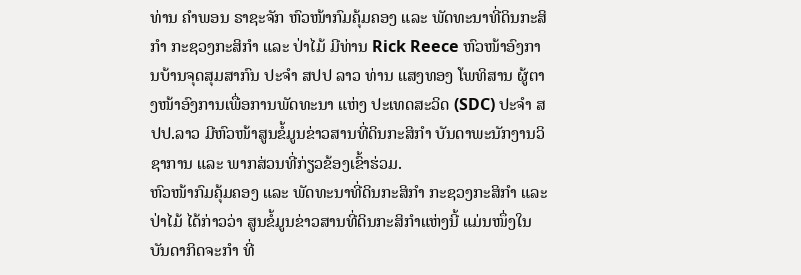ທ່ານ ຄໍາພອນ ຣາຊະຈັກ ຫົວໜ້າກົມຄຸ້ມຄອງ ແລະ ພັດທະນາທີ່ດິນກະສິກໍາ ກະຊວງກະສິກໍາ ແລະ ປ່າໄມ້ ມີທ່ານ Rick Reece ຫົວໜ້າອົງການບ້ານຈຸດສຸມສາກົນ ປະຈໍາ ສປປ ລາວ ທ່ານ ແສງທອງ ໂພທິສານ ຜູ້ຕາງໜ້າອົງການເພື່ອການພັດທະນາ ແຫ່ງ ປະເທດສະວິດ (SDC) ປະຈໍາ ສປປ.ລາວ ມີຫົວໜ້າສູນຂໍ້ມູນຂ່າວສານທີ່ດິນກະສິກໍາ ບັນດາພະນັກງານວິຊາການ ແລະ ພາກສ່ວນທີ່ກ່ຽວຂ້ອງເຂົ້າຮ່ວມ.
ຫົວໜ້າກົມຄຸ້ມຄອງ ແລະ ພັດທະນາທີ່ດິນກະສິກໍາ ກະຊວງກະສິກໍາ ແລະ ປ່າໄມ້ ໄດ້ກ່າວວ່າ ສູນຂໍ້ມູນຂ່າວສານທີ່ດິນກະສິກໍາແຫ່ງນີ້ ແມ່ນໜຶ່ງໃນບັນດາກິດຈະກໍາ ທີ່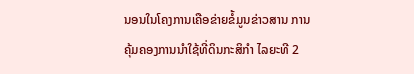ນອນໃນໂຄງການເຄືອຂ່າຍຂໍ້ມູນຂ່າວສານ ການຄຸ້ມຄອງການນໍາໃຊ້ທີ່ດິນກະສິກໍາ ໄລຍະທີ 2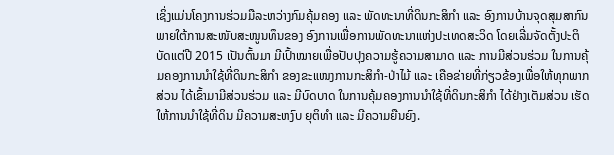ເຊິ່ງແມ່ນໂຄງການຮ່ວມມືລະຫວ່າງກົມຄຸ້ມຄອງ ແລະ ພັດທະນາທີ່ດິນກະສິກໍາ ແລະ ອົງການບ້ານຈຸດສຸມສາກົນ ພາຍໃຕ້ການສະໜັບສະໜູນທຶນຂອງ ອົງການເພື່ອການພັດທະນາແຫ່ງປະເທດສະວິດ ໂດຍເລີ່ມຈັດຕັ້ງປະຕິບັດແຕ່ປີ 2015 ເປັນຕົ້ນມາ ມີເປົ້າໝາຍເພື່ອປັບປຸງຄວາມຮູ້ຄວາມສາມາດ ແລະ ການມີສ່ວນຮ່ວມ ໃນການຄຸ້ມຄອງການນໍາໃຊ້ທີ່ດິນກະສິກໍາ ຂອງຂະແໜງການກະສິກໍາ-ປ່າໄມ້ ແລະ ເຄືອຂ່າຍທີ່ກ່ຽວຂ້ອງເພື່ອໃຫ້ທຸກພາກສ່ວນ ໄດ້ເຂົ້າມາມີສ່ວນຮ່ວມ ແລະ ມີບົດບາດ ໃນການຄຸ້ມຄອງການນໍາໃຊ້ທີ່ດິນກະສິກໍາ ໄດ້ຢ່າງເຕັມສ່ວນ ເຮັດໃຫ້ການນໍາໃຊ້ທີ່ດິນ ມີຄວາມສະຫງົບ ຍຸຕິທໍາ ແລະ ມີຄວາມຍືນຍົງ.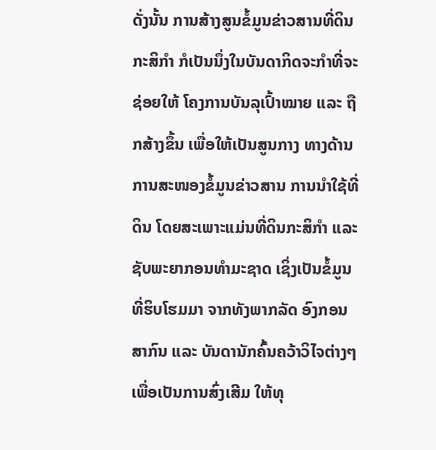ດັ່ງນັ້ນ ການສ້າງສູນຂໍ້ມູນຂ່າວສານທີ່ດິນກະສິກໍາ ກໍເປັນນຶ່ງໃນບັນດາກິດຈະກໍາທີ່ຈະຊ່ອຍໃຫ້ ໂຄງການບັນລຸເປົ້າໝາຍ ແລະ ຖືກສ້າງຂຶ້ນ ເພື່ອໃຫ້ເປັນສູນກາງ ທາງດ້ານການສະໜອງຂໍ້ມູນຂ່າວສານ ການນໍາໃຊ້ທີ່ດິນ ໂດຍສະເພາະແມ່ນທີ່ດິນກະສິກໍາ ແລະ ຊັບພະຍາກອນທໍາມະຊາດ ເຊິ່ງເປັນຂໍ້ມູນທີ່ຮິບໂຮມມາ ຈາກທັງພາກລັດ ອົງກອນສາກົນ ແລະ ບັນດານັກຄົ້ນຄວ້າວິໄຈຕ່າງໆ ເພື່ອເປັນການສົ່ງເສີມ ໃຫ້ທຸ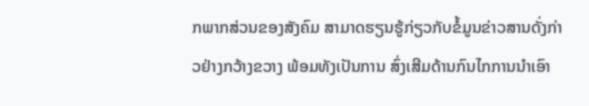ກພາກສ່ວນຂອງສັງຄົມ ສາມາດຮຽນຮູ້ກ່ຽວກັບຂໍ້ມູນຂ່າວສານດັ່ງກ່າວຢ່າງກວ້າງຂວາງ ພ້ອມທັງເປັນການ ສົ່ງເສີມດ້ານກົນໄກການນໍາເອົາ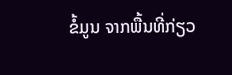ຂໍ້ມູນ ຈາກພື້ນທີ່ກ່ຽວ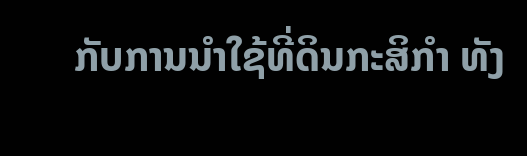ກັບການນໍາໃຊ້ທີ່ດິນກະສິກໍາ ທັງ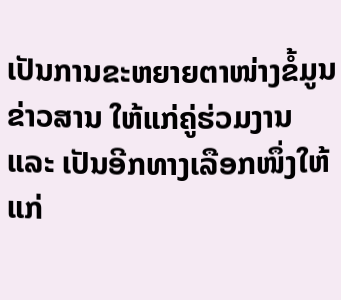ເປັນການຂະຫຍາຍຕາໜ່າງຂໍ້ມູນຂ່າວສານ ໃຫ້ແກ່ຄູ່ຮ່ວມງານ ແລະ ເປັນອີກທາງເລືອກໜຶ່ງໃຫ້ແກ່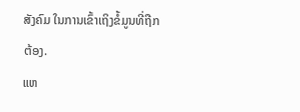ສັງຄົມ ໃນການເຂົ້າເຖິງຂໍ້ມູນທີ່ຖືກຕ້ອງ.
ແຫ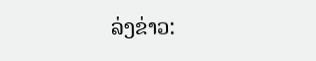ລ່ງຂ່າວ: